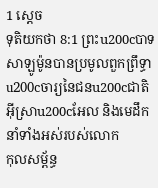1 ស្តេច
ទុតិយកថា 8:1 ព្រះu200cបាទសាឡូម៉ូនបានប្រមូលពួកព្រឹទ្ធាu200cចារ្យនៃជនu200cជាតិអ៊ីស្រាu200cអែល និងមេដឹកនាំទាំងអស់របស់លោក
កុលសម្ព័ន្ធ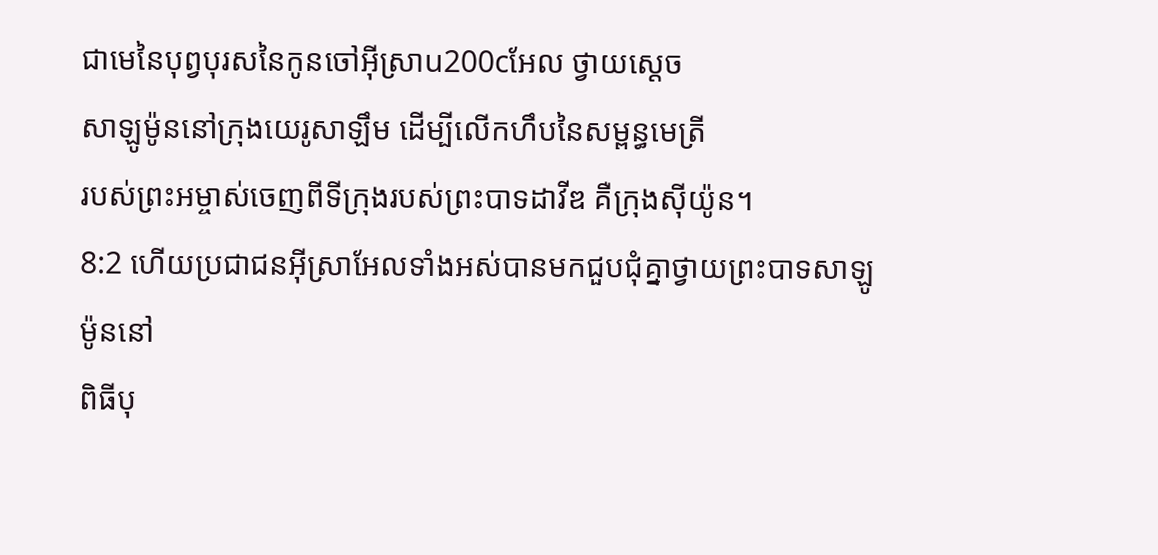ជាមេនៃបុព្វបុរសនៃកូនចៅអ៊ីស្រាu200cអែល ថ្វាយស្តេច
សាឡូម៉ូននៅក្រុងយេរូសាឡឹម ដើម្បីលើកហឹបនៃសម្ពន្ធមេត្រី
របស់ព្រះអម្ចាស់ចេញពីទីក្រុងរបស់ព្រះបាទដាវីឌ គឺក្រុងស៊ីយ៉ូន។
8:2 ហើយប្រជាជនអ៊ីស្រាអែលទាំងអស់បានមកជួបជុំគ្នាថ្វាយព្រះបាទសាឡូម៉ូននៅ
ពិធីបុ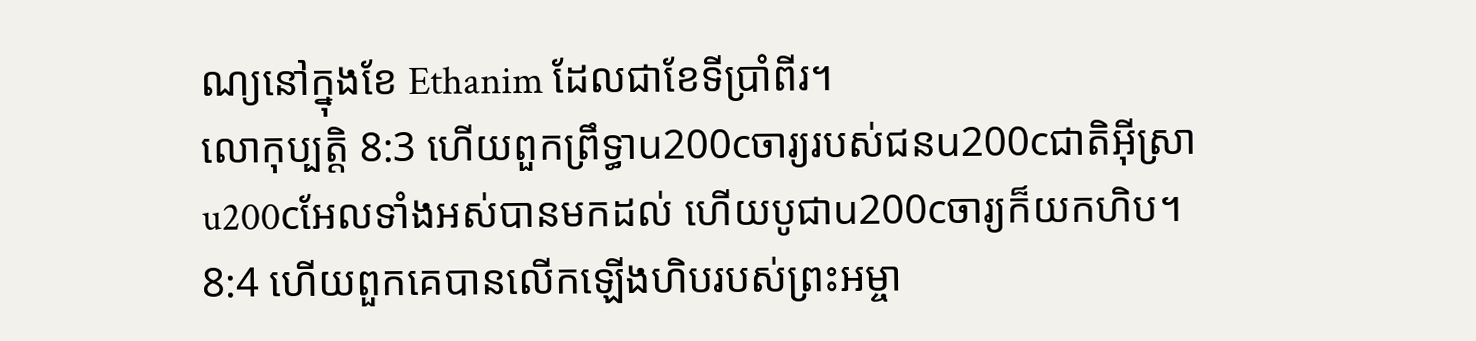ណ្យនៅក្នុងខែ Ethanim ដែលជាខែទីប្រាំពីរ។
លោកុប្បត្តិ 8:3 ហើយពួកព្រឹទ្ធាu200cចារ្យរបស់ជនu200cជាតិអ៊ីស្រាu200cអែលទាំងអស់បានមកដល់ ហើយបូជាu200cចារ្យក៏យកហិប។
8:4 ហើយពួកគេបានលើកឡើងហិបរបស់ព្រះអម្ចា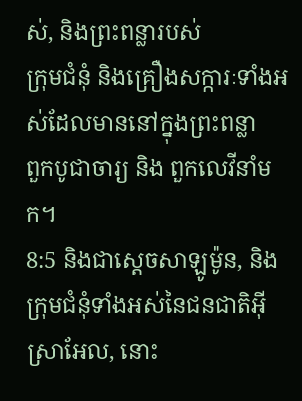ស់, និងព្រះពន្លារបស់
ក្រុមជំនុំ និងគ្រឿងសក្ការៈទាំងអស់ដែលមាននៅក្នុងព្រះពន្លា
ពួកបូជាចារ្យ និង ពួកលេវីនាំមក។
8:5 និងជាស្តេចសាឡូម៉ូន, និងក្រុមជំនុំទាំងអស់នៃជនជាតិអ៊ីស្រាអែល, នោះ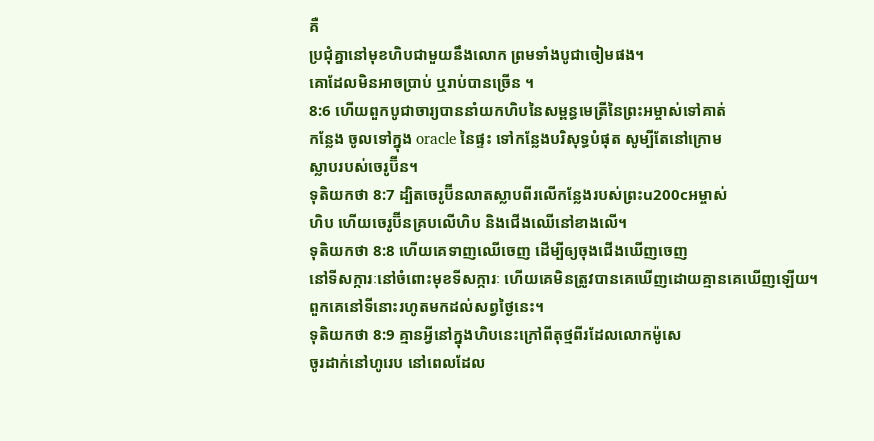គឺ
ប្រជុំគ្នានៅមុខហិបជាមួយនឹងលោក ព្រមទាំងបូជាចៀមផង។
គោដែលមិនអាចប្រាប់ ឬរាប់បានច្រើន ។
8:6 ហើយពួកបូជាចារ្យបាននាំយកហិបនៃសម្ពន្ធមេត្រីនៃព្រះអម្ចាស់ទៅគាត់
កន្លែង ចូលទៅក្នុង oracle នៃផ្ទះ ទៅកន្លែងបរិសុទ្ធបំផុត សូម្បីតែនៅក្រោម
ស្លាបរបស់ចេរូប៊ីន។
ទុតិយកថា 8:7 ដ្បិតចេរូប៊ីនលាតស្លាបពីរលើកន្លែងរបស់ព្រះu200cអម្ចាស់
ហិប ហើយចេរូប៊ីនគ្របលើហិប និងជើងឈើនៅខាងលើ។
ទុតិយកថា 8:8 ហើយគេទាញឈើចេញ ដើម្បីឲ្យចុងជើងឃើញចេញ
នៅទីសក្ការៈនៅចំពោះមុខទីសក្ការៈ ហើយគេមិនត្រូវបានគេឃើញដោយគ្មានគេឃើញឡើយ។
ពួកគេនៅទីនោះរហូតមកដល់សព្វថ្ងៃនេះ។
ទុតិយកថា 8:9 គ្មានអ្វីនៅក្នុងហិបនេះក្រៅពីតុថ្មពីរដែលលោកម៉ូសេ
ចូរដាក់នៅហូរេប នៅពេលដែល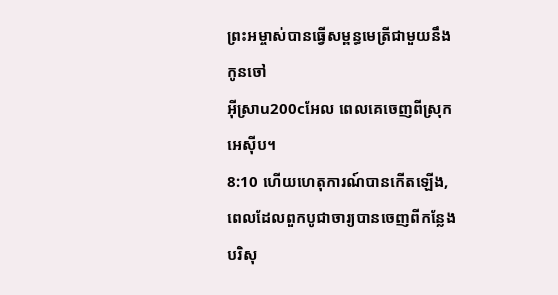ព្រះអម្ចាស់បានធ្វើសម្ពន្ធមេត្រីជាមួយនឹងកូនចៅ
អ៊ីស្រាu200cអែល ពេលគេចេញពីស្រុកអេស៊ីប។
8:10 ហើយហេតុការណ៍បានកើតឡើង, ពេលដែលពួកបូជាចារ្យបានចេញពីកន្លែងបរិសុ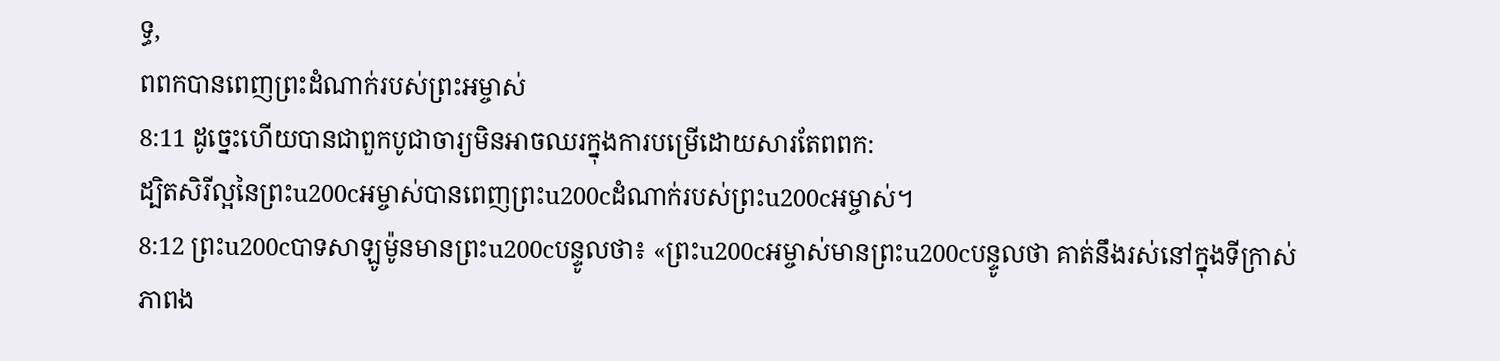ទ្ធ,
ពពកបានពេញព្រះដំណាក់របស់ព្រះអម្ចាស់
8:11 ដូច្នេះហើយបានជាពួកបូជាចារ្យមិនអាចឈរក្នុងការបម្រើដោយសារតែពពក:
ដ្បិតសិរីល្អនៃព្រះu200cអម្ចាស់បានពេញព្រះu200cដំណាក់របស់ព្រះu200cអម្ចាស់។
8:12 ព្រះu200cបាទសាឡូម៉ូនមានព្រះu200cបន្ទូលថា៖ «ព្រះu200cអម្ចាស់មានព្រះu200cបន្ទូលថា គាត់នឹងរស់នៅក្នុងទីក្រាស់
ភាពង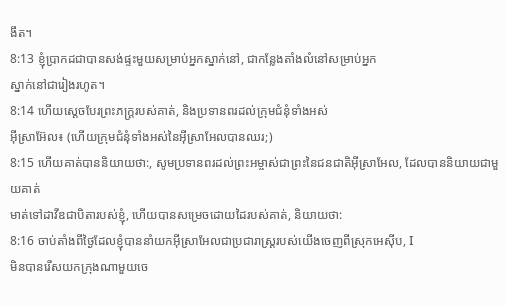ងឹត។
8:13 ខ្ញុំប្រាកដជាបានសង់ផ្ទះមួយសម្រាប់អ្នកស្នាក់នៅ, ជាកន្លែងតាំងលំនៅសម្រាប់អ្នក
ស្នាក់នៅជារៀងរហូត។
8:14 ហើយស្តេចបែរព្រះភក្ត្ររបស់គាត់, និងប្រទានពរដល់ក្រុមជំនុំទាំងអស់
អ៊ីស្រាអ៊ែល៖ (ហើយក្រុមជំនុំទាំងអស់នៃអ៊ីស្រាអែលបានឈរ;)
8:15 ហើយគាត់បាននិយាយថា:, សូមប្រទានពរដល់ព្រះអម្ចាស់ជាព្រះនៃជនជាតិអ៊ីស្រាអែល, ដែលបាននិយាយជាមួយគាត់
មាត់ទៅដាវីឌជាបិតារបស់ខ្ញុំ, ហើយបានសម្រេចដោយដៃរបស់គាត់, និយាយថា:
8:16 ចាប់តាំងពីថ្ងៃដែលខ្ញុំបាននាំយកអ៊ីស្រាអែលជាប្រជារាស្ត្ររបស់យើងចេញពីស្រុកអេស៊ីប, I
មិនបានរើសយកក្រុងណាមួយចេ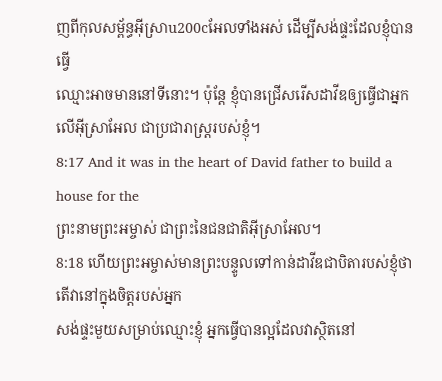ញពីកុលសម្ព័ន្ធអ៊ីស្រាu200cអែលទាំងអស់ ដើម្បីសង់ផ្ទះដែលខ្ញុំបានធ្វើ
ឈ្មោះអាចមាននៅទីនោះ។ ប៉ុន្តែ ខ្ញុំបានជ្រើសរើសដាវីឌឲ្យធ្វើជាអ្នកលើអ៊ីស្រាអែល ជាប្រជារាស្ត្ររបស់ខ្ញុំ។
8:17 And it was in the heart of David father to build a house for the
ព្រះនាមព្រះអម្ចាស់ ជាព្រះនៃជនជាតិអ៊ីស្រាអែល។
8:18 ហើយព្រះអម្ចាស់មានព្រះបន្ទូលទៅកាន់ដាវីឌជាបិតារបស់ខ្ញុំថាតើវានៅក្នុងចិត្តរបស់អ្នក
សង់ផ្ទះមួយសម្រាប់ឈ្មោះខ្ញុំ អ្នកធ្វើបានល្អដែលវាស្ថិតនៅ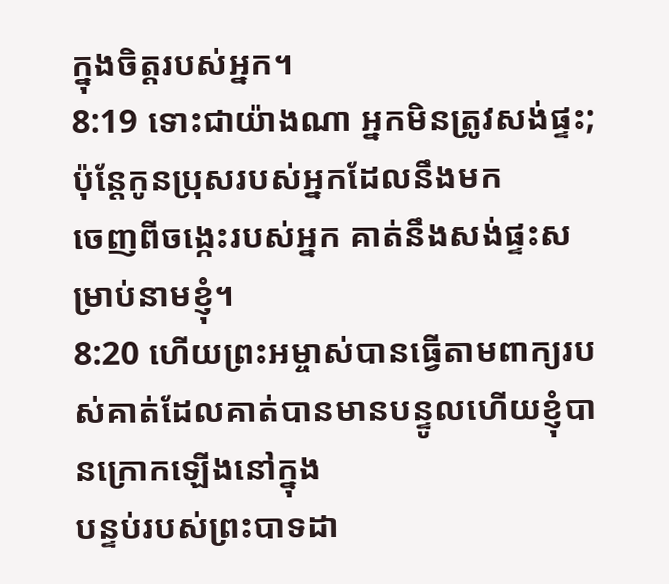ក្នុងចិត្តរបស់អ្នក។
8:19 ទោះជាយ៉ាងណា អ្នកមិនត្រូវសង់ផ្ទះ; ប៉ុន្តែកូនប្រុសរបស់អ្នកដែលនឹងមក
ចេញពីចង្កេះរបស់អ្នក គាត់នឹងសង់ផ្ទះសម្រាប់នាមខ្ញុំ។
8:20 ហើយព្រះអម្ចាស់បានធ្វើតាមពាក្យរបស់គាត់ដែលគាត់បានមានបន្ទូលហើយខ្ញុំបានក្រោកឡើងនៅក្នុង
បន្ទប់របស់ព្រះបាទដា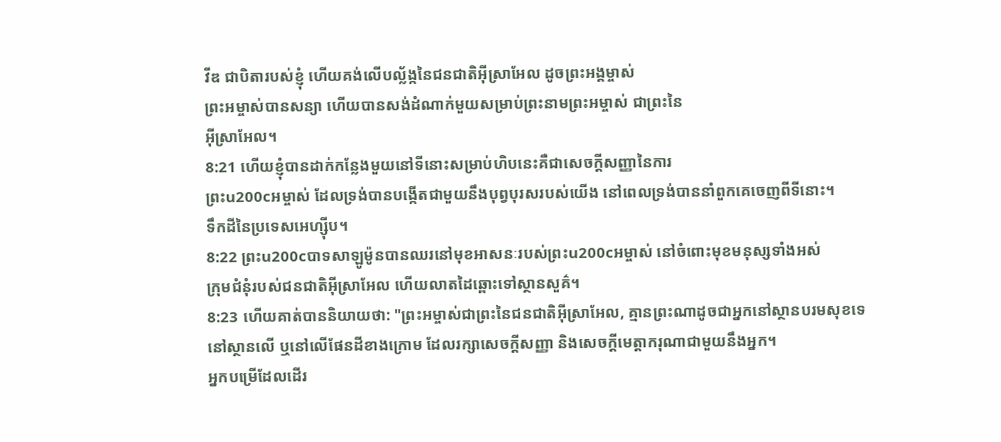វីឌ ជាបិតារបស់ខ្ញុំ ហើយគង់លើបល្ល័ង្កនៃជនជាតិអ៊ីស្រាអែល ដូចព្រះអង្គម្ចាស់
ព្រះអម្ចាស់បានសន្យា ហើយបានសង់ដំណាក់មួយសម្រាប់ព្រះនាមព្រះអម្ចាស់ ជាព្រះនៃ
អ៊ីស្រាអែល។
8:21 ហើយខ្ញុំបានដាក់កន្លែងមួយនៅទីនោះសម្រាប់ហិបនេះគឺជាសេចក្ដីសញ្ញានៃការ
ព្រះu200cអម្ចាស់ ដែលទ្រង់បានបង្កើតជាមួយនឹងបុព្វបុរសរបស់យើង នៅពេលទ្រង់បាននាំពួកគេចេញពីទីនោះ។
ទឹកដីនៃប្រទេសអេហ្ស៊ីប។
8:22 ព្រះu200cបាទសាឡូម៉ូនបានឈរនៅមុខអាសនៈរបស់ព្រះu200cអម្ចាស់ នៅចំពោះមុខមនុស្សទាំងអស់
ក្រុមជំនុំរបស់ជនជាតិអ៊ីស្រាអែល ហើយលាតដៃឆ្ពោះទៅស្ថានសួគ៌។
8:23 ហើយគាត់បាននិយាយថា: "ព្រះអម្ចាស់ជាព្រះនៃជនជាតិអ៊ីស្រាអែល, គ្មានព្រះណាដូចជាអ្នកនៅស្ថានបរមសុខទេ
នៅស្ថានលើ ឬនៅលើផែនដីខាងក្រោម ដែលរក្សាសេចក្ដីសញ្ញា និងសេចក្ដីមេត្តាករុណាជាមួយនឹងអ្នក។
អ្នកបម្រើដែលដើរ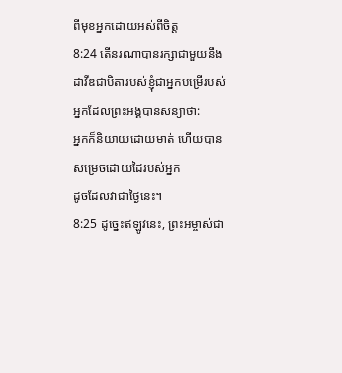ពីមុខអ្នកដោយអស់ពីចិត្ត
8:24 តើនរណាបានរក្សាជាមួយនឹងដាវីឌជាបិតារបស់ខ្ញុំជាអ្នកបម្រើរបស់អ្នកដែលព្រះអង្គបានសន្យាថា:
អ្នកក៏និយាយដោយមាត់ ហើយបានសម្រេចដោយដៃរបស់អ្នក
ដូចដែលវាជាថ្ងៃនេះ។
8:25 ដូច្នេះឥឡូវនេះ, ព្រះអម្ចាស់ជា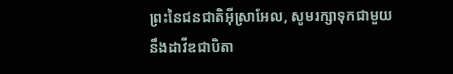ព្រះនៃជនជាតិអ៊ីស្រាអែល, សូមរក្សាទុកជាមួយនឹងដាវីឌជាបិតា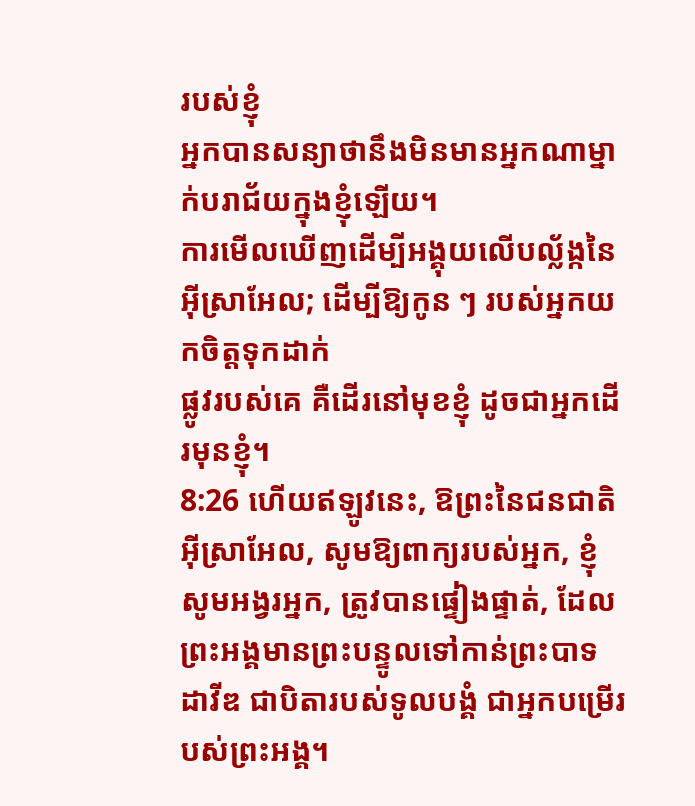របស់ខ្ញុំ
អ្នកបានសន្យាថានឹងមិនមានអ្នកណាម្នាក់បរាជ័យក្នុងខ្ញុំឡើយ។
ការមើលឃើញដើម្បីអង្គុយលើបល្ល័ង្កនៃអ៊ីស្រាអែល; ដើម្បីឱ្យកូន ៗ របស់អ្នកយកចិត្តទុកដាក់
ផ្លូវរបស់គេ គឺដើរនៅមុខខ្ញុំ ដូចជាអ្នកដើរមុនខ្ញុំ។
8:26 ហើយឥឡូវនេះ, ឱព្រះនៃជនជាតិអ៊ីស្រាអែល, សូមឱ្យពាក្យរបស់អ្នក, ខ្ញុំសូមអង្វរអ្នក, ត្រូវបានផ្ទៀងផ្ទាត់, ដែល
ព្រះអង្គមានព្រះបន្ទូលទៅកាន់ព្រះបាទដាវីឌ ជាបិតារបស់ទូលបង្គំ ជាអ្នកបម្រើរបស់ព្រះអង្គ។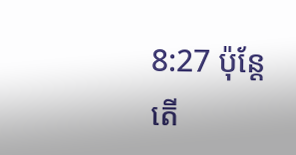8:27 ប៉ុន្តែ តើ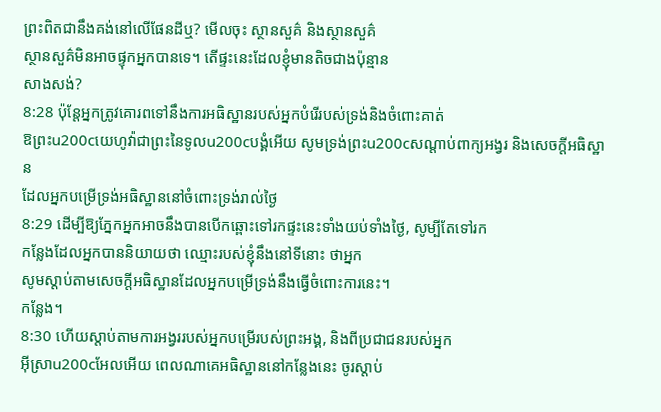ព្រះពិតជានឹងគង់នៅលើផែនដីឬ? មើលចុះ ស្ថានសួគ៌ និងស្ថានសួគ៌
ស្ថានសួគ៌មិនអាចផ្ទុកអ្នកបានទេ។ តើផ្ទះនេះដែលខ្ញុំមានតិចជាងប៉ុន្មាន
សាងសង់?
8:28 ប៉ុន្តែអ្នកត្រូវគោរពទៅនឹងការអធិស្ឋានរបស់អ្នកបំរើរបស់ទ្រង់និងចំពោះគាត់
ឱព្រះu200cយេហូវ៉ាជាព្រះនៃទូលu200cបង្គំអើយ សូមទ្រង់ព្រះu200cសណ្ដាប់ពាក្យអង្វរ និងសេចក្ដីអធិស្ឋាន
ដែលអ្នកបម្រើទ្រង់អធិស្ឋាននៅចំពោះទ្រង់រាល់ថ្ងៃ
8:29 ដើម្បីឱ្យភ្នែកអ្នកអាចនឹងបានបើកឆ្ពោះទៅរកផ្ទះនេះទាំងយប់ទាំងថ្ងៃ, សូម្បីតែទៅរក
កន្លែងដែលអ្នកបាននិយាយថា ឈ្មោះរបស់ខ្ញុំនឹងនៅទីនោះ ថាអ្នក
សូមស្ដាប់តាមសេចក្ដីអធិស្ឋានដែលអ្នកបម្រើទ្រង់នឹងធ្វើចំពោះការនេះ។
កន្លែង។
8:30 ហើយស្តាប់តាមការអង្វររបស់អ្នកបម្រើរបស់ព្រះអង្គ, និងពីប្រជាជនរបស់អ្នក
អ៊ីស្រាu200cអែលអើយ ពេលណាគេអធិស្ឋាននៅកន្លែងនេះ ចូរស្តាប់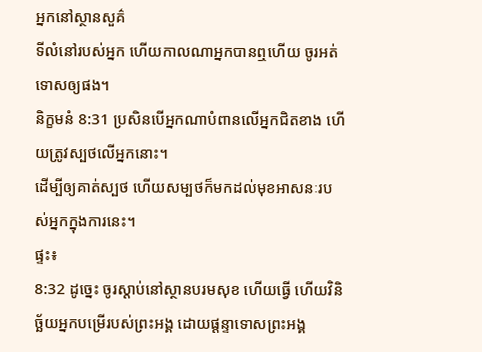អ្នកនៅស្ថានសួគ៌
ទីលំនៅរបស់អ្នក ហើយកាលណាអ្នកបានឮហើយ ចូរអត់ទោសឲ្យផង។
និក្ខមនំ 8:31 ប្រសិនបើអ្នកណាបំពានលើអ្នកជិតខាង ហើយត្រូវស្បថលើអ្នកនោះ។
ដើម្បីឲ្យគាត់ស្បថ ហើយសម្បថក៏មកដល់មុខអាសនៈរបស់អ្នកក្នុងការនេះ។
ផ្ទះ៖
8:32 ដូច្នេះ ចូរស្ដាប់នៅស្ថានបរមសុខ ហើយធ្វើ ហើយវិនិច្ឆ័យអ្នកបម្រើរបស់ព្រះអង្គ ដោយផ្ដន្ទាទោសព្រះអង្គ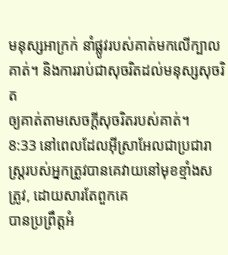មនុស្សអាក្រក់ នាំផ្លូវរបស់គាត់មកលើក្បាលគាត់។ និងការរាប់ជាសុចរិតដល់មនុស្សសុចរិត
ឲ្យគាត់តាមសេចក្ដីសុចរិតរបស់គាត់។
8:33 នៅពេលដែលអ៊ីស្រាអែលជាប្រជារាស្ត្ររបស់អ្នកត្រូវបានគេវាយនៅមុខខ្មាំងសត្រូវ, ដោយសារតែពួកគេ
បានប្រព្រឹត្តអំ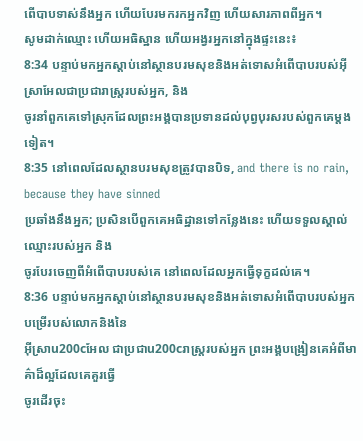ពើបាបទាស់នឹងអ្នក ហើយបែរមករកអ្នកវិញ ហើយសារភាពពីអ្នក។
សូមដាក់ឈ្មោះ ហើយអធិស្ឋាន ហើយអង្វរអ្នកនៅក្នុងផ្ទះនេះ៖
8:34 បន្ទាប់មកអ្នកស្តាប់នៅស្ថានបរមសុខនិងអត់ទោសអំពើបាបរបស់អ៊ីស្រាអែលជាប្រជារាស្ត្ររបស់អ្នក, និង
ចូរនាំពួកគេទៅស្រុកដែលព្រះអង្គបានប្រទានដល់បុព្វបុរសរបស់ពួកគេម្ដងទៀត។
8:35 នៅពេលដែលស្ថានបរមសុខត្រូវបានបិទ, and there is no rain, because they have sinned
ប្រឆាំងនឹងអ្នក; ប្រសិនបើពួកគេអធិដ្ឋានទៅកន្លែងនេះ ហើយទទួលស្គាល់ឈ្មោះរបស់អ្នក និង
ចូរបែរចេញពីអំពើបាបរបស់គេ នៅពេលដែលអ្នកធ្វើទុក្ខដល់គេ។
8:36 បន្ទាប់មកអ្នកស្តាប់នៅស្ថានបរមសុខនិងអត់ទោសអំពើបាបរបស់អ្នកបម្រើរបស់លោកនិងនៃ
អ៊ីស្រាu200cអែល ជាប្រជាu200cរាស្ត្ររបស់អ្នក ព្រះអង្គបង្រៀនគេអំពីមាគ៌ាដ៏ល្អដែលគេគួរធ្វើ
ចូរដើរចុះ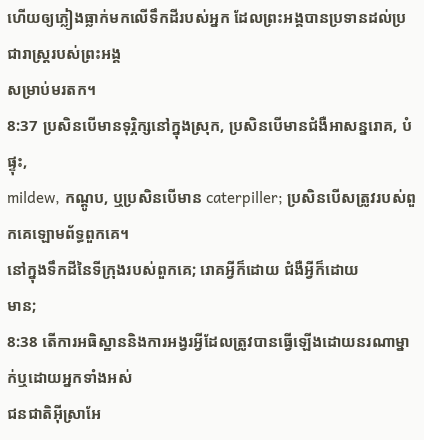ហើយឲ្យភ្លៀងធ្លាក់មកលើទឹកដីរបស់អ្នក ដែលព្រះអង្គបានប្រទានដល់ប្រជារាស្ត្ររបស់ព្រះអង្គ
សម្រាប់មរតក។
8:37 ប្រសិនបើមានទុរ្ភិក្សនៅក្នុងស្រុក, ប្រសិនបើមានជំងឺអាសន្នរោគ, បំផ្ទុះ,
mildew, កណ្តូប, ឬប្រសិនបើមាន caterpiller; ប្រសិនបើសត្រូវរបស់ពួកគេឡោមព័ទ្ធពួកគេ។
នៅក្នុងទឹកដីនៃទីក្រុងរបស់ពួកគេ; រោគអ្វីក៏ដោយ ជំងឺអ្វីក៏ដោយ
មាន;
8:38 តើការអធិស្ឋាននិងការអង្វរអ្វីដែលត្រូវបានធ្វើឡើងដោយនរណាម្នាក់ឬដោយអ្នកទាំងអស់
ជនជាតិអ៊ីស្រាអែ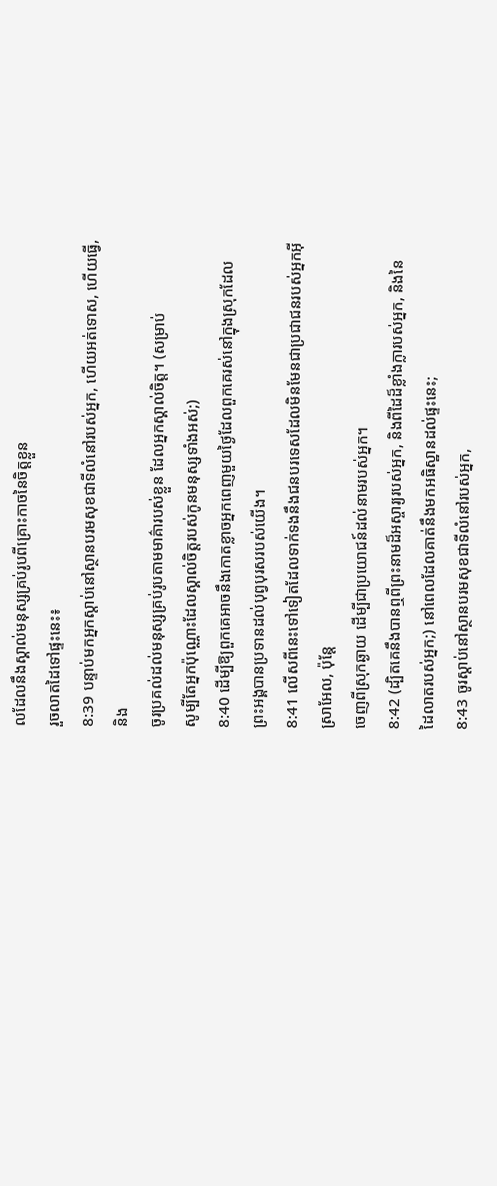លដែលនឹងស្គាល់មនុស្សគ្រប់រូបពីគ្រោះកាចនៃចិត្តខ្លួន
រួចលាតដៃទៅផ្ទះនេះ៖
8:39 បន្ទាប់មកអ្នកស្តាប់នៅស្ថានបរមសុខជាទីលំនៅរបស់អ្នក, ហើយអត់ទោស, ហើយធ្វើ, និង
ចូរប្រគល់ដល់មនុស្សគ្រប់រូបតាមមាគ៌ារបស់ខ្លួន ដែលអ្នកស្គាល់ចិត្ត។ (សម្រាប់
សូម្បីតែអ្នកប៉ុណ្ណោះដែលស្គាល់ចិត្តរបស់កូនមនុស្សទាំងអស់;)
8:40 ដើម្បីឱ្យពួកគេអាចនឹងកោតខ្លាចអ្នកពេញមួយថ្ងៃដែលពួកគេរស់នៅក្នុងស្រុកដែល
ព្រះអង្គបានប្រទានដល់បុព្វបុរសរបស់យើង។
8:41 លើសពីនេះទៅទៀតដែលទាក់ទងនឹងជនបរទេសដែលមិនមែនជាប្រជាជនរបស់អ្នកអ៊ីស្រាអែល, ប៉ុន្តែ
ចេញពីស្រុកឆ្ងាយ ដើម្បីជាប្រយោជន៍ដល់នាមរបស់អ្នក។
8:42 (ដ្បិតគេនឹងបានឮពីព្រះនាមដ៏អស្ចារ្យរបស់អ្នក, និងពីដៃដ៏ខ្លាំងក្លារបស់អ្នក, និងនៃ
ដៃលាតរបស់អ្នក;) នៅពេលដែលគាត់នឹងមកអធិស្ឋានដល់ផ្ទះនេះ;
8:43 ចូរស្ដាប់នៅស្ថានបរមសុខជាទីលំនៅរបស់អ្នក,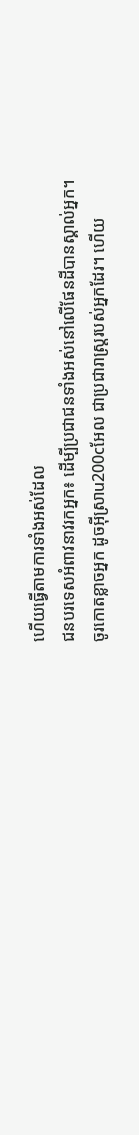ហើយធ្វើតាមការទាំងអស់ដែល
ជនបរទេសអំពាវនាវរកអ្នក៖ ដើម្បីប្រជាជនទាំងអស់នៅលើផែនដីបានស្គាល់អ្នក។
ចូរកោតខ្លាចអ្នក ដូចអ៊ីស្រាu200cអែល ជាប្រជារាស្ត្ររបស់អ្នកដែរ។ ហើយ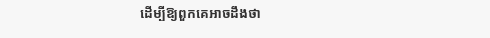ដើម្បីឱ្យពួកគេអាចដឹងថា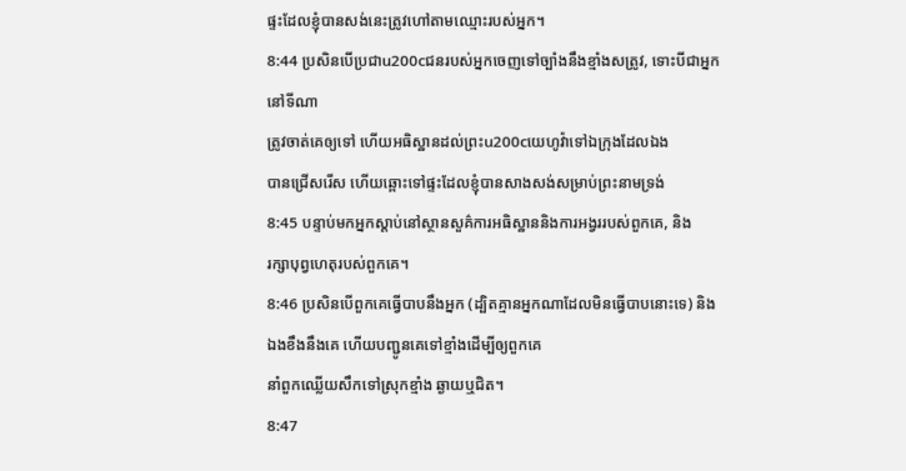ផ្ទះដែលខ្ញុំបានសង់នេះត្រូវហៅតាមឈ្មោះរបស់អ្នក។
8:44 ប្រសិនបើប្រជាu200cជនរបស់អ្នកចេញទៅច្បាំងនឹងខ្មាំងសត្រូវ, ទោះបីជាអ្នកនៅទីណា
ត្រូវចាត់គេឲ្យទៅ ហើយអធិស្ឋានដល់ព្រះu200cយេហូវ៉ាទៅឯក្រុងដែលឯង
បានជ្រើសរើស ហើយឆ្ពោះទៅផ្ទះដែលខ្ញុំបានសាងសង់សម្រាប់ព្រះនាមទ្រង់
8:45 បន្ទាប់មកអ្នកស្តាប់នៅស្ថានសួគ៌ការអធិស្ឋាននិងការអង្វររបស់ពួកគេ, និង
រក្សាបុព្វហេតុរបស់ពួកគេ។
8:46 ប្រសិនបើពួកគេធ្វើបាបនឹងអ្នក (ដ្បិតគ្មានអ្នកណាដែលមិនធ្វើបាបនោះទេ) និង
ឯងខឹងនឹងគេ ហើយបញ្ជូនគេទៅខ្មាំងដើម្បីឲ្យពួកគេ
នាំពួកឈ្លើយសឹកទៅស្រុកខ្មាំង ឆ្ងាយឬជិត។
8:47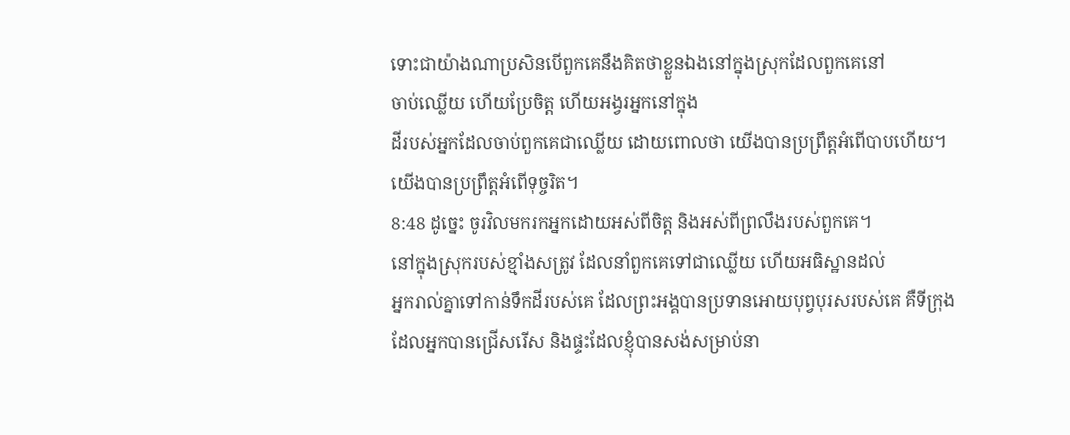ទោះជាយ៉ាងណាប្រសិនបើពួកគេនឹងគិតថាខ្លួនឯងនៅក្នុងស្រុកដែលពួកគេនៅ
ចាប់ឈ្លើយ ហើយប្រែចិត្ត ហើយអង្វរអ្នកនៅក្នុង
ដីរបស់អ្នកដែលចាប់ពួកគេជាឈ្លើយ ដោយពោលថា យើងបានប្រព្រឹត្តអំពើបាបហើយ។
យើងបានប្រព្រឹត្តអំពើទុច្ចរិត។
8:48 ដូច្នេះ ចូរវិលមករកអ្នកដោយអស់ពីចិត្ត និងអស់ពីព្រលឹងរបស់ពួកគេ។
នៅក្នុងស្រុករបស់ខ្មាំងសត្រូវ ដែលនាំពួកគេទៅជាឈ្លើយ ហើយអធិស្ឋានដល់
អ្នករាល់គ្នាទៅកាន់ទឹកដីរបស់គេ ដែលព្រះអង្គបានប្រទានអោយបុព្វបុរសរបស់គេ គឺទីក្រុង
ដែលអ្នកបានជ្រើសរើស និងផ្ទះដែលខ្ញុំបានសង់សម្រាប់នា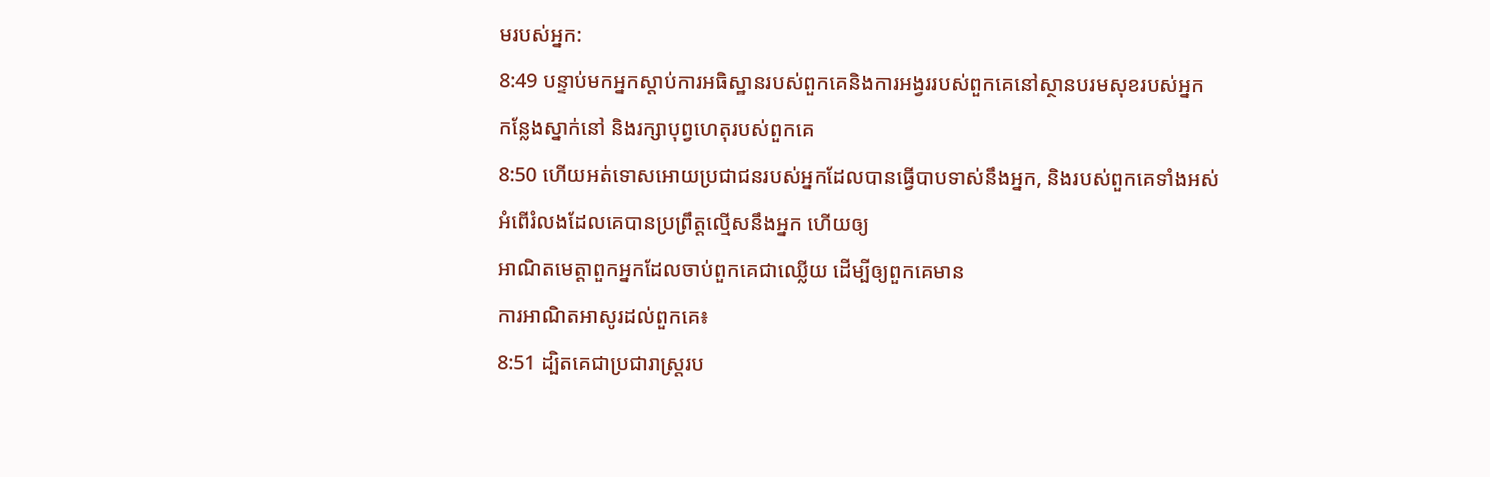មរបស់អ្នក:
8:49 បន្ទាប់មកអ្នកស្តាប់ការអធិស្ឋានរបស់ពួកគេនិងការអង្វររបស់ពួកគេនៅស្ថានបរមសុខរបស់អ្នក
កន្លែងស្នាក់នៅ និងរក្សាបុព្វហេតុរបស់ពួកគេ
8:50 ហើយអត់ទោសអោយប្រជាជនរបស់អ្នកដែលបានធ្វើបាបទាស់នឹងអ្នក, និងរបស់ពួកគេទាំងអស់
អំពើរំលងដែលគេបានប្រព្រឹត្តល្មើសនឹងអ្នក ហើយឲ្យ
អាណិតមេត្តាពួកអ្នកដែលចាប់ពួកគេជាឈ្លើយ ដើម្បីឲ្យពួកគេមាន
ការអាណិតអាសូរដល់ពួកគេ៖
8:51 ដ្បិតគេជាប្រជារាស្ត្ររប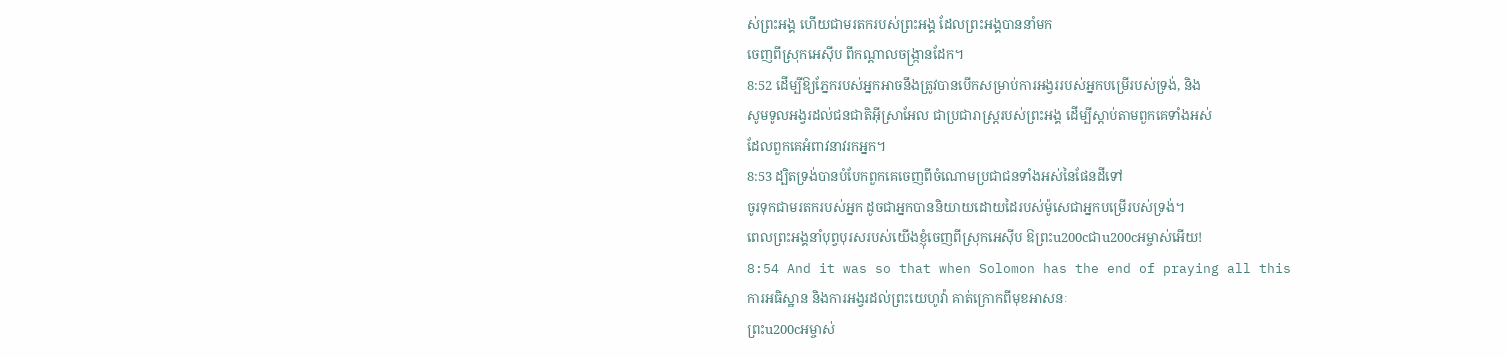ស់ព្រះអង្គ ហើយជាមរតករបស់ព្រះអង្គ ដែលព្រះអង្គបាននាំមក
ចេញពីស្រុកអេស៊ីប ពីកណ្ដាលចង្ក្រានដែក។
8:52 ដើម្បីឱ្យភ្នែករបស់អ្នកអាចនឹងត្រូវបានបើកសម្រាប់ការអង្វររបស់អ្នកបម្រើរបស់ទ្រង់, និង
សូមទូលអង្វរដល់ជនជាតិអ៊ីស្រាអែល ជាប្រជារាស្ត្ររបស់ព្រះអង្គ ដើម្បីស្ដាប់តាមពួកគេទាំងអស់
ដែលពួកគេអំពាវនាវរកអ្នក។
8:53 ដ្បិតទ្រង់បានបំបែកពួកគេចេញពីចំណោមប្រជាជនទាំងអស់នៃផែនដីទៅ
ចូរទុកជាមរតករបស់អ្នក ដូចជាអ្នកបាននិយាយដោយដៃរបស់ម៉ូសេជាអ្នកបម្រើរបស់ទ្រង់។
ពេលព្រះអង្គនាំបុព្វបុរសរបស់យើងខ្ញុំចេញពីស្រុកអេស៊ីប ឱព្រះu200cជាu200cអម្ចាស់អើយ!
8:54 And it was so that when Solomon has the end of praying all this
ការអធិស្ឋាន និងការអង្វរដល់ព្រះយេហូវ៉ា គាត់ក្រោកពីមុខអាសនៈ
ព្រះu200cអម្ចាស់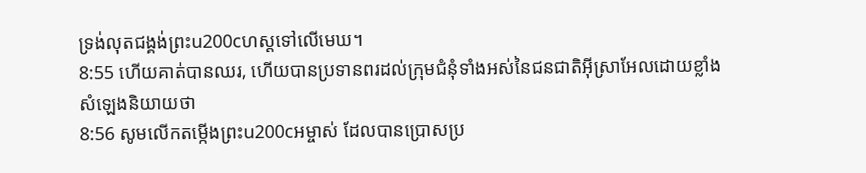ទ្រង់លុតជង្គង់ព្រះu200cហស្ដទៅលើមេឃ។
8:55 ហើយគាត់បានឈរ, ហើយបានប្រទានពរដល់ក្រុមជំនុំទាំងអស់នៃជនជាតិអ៊ីស្រាអែលដោយខ្លាំង
សំឡេងនិយាយថា
8:56 សូមលើកតម្កើងព្រះu200cអម្ចាស់ ដែលបានប្រោសប្រ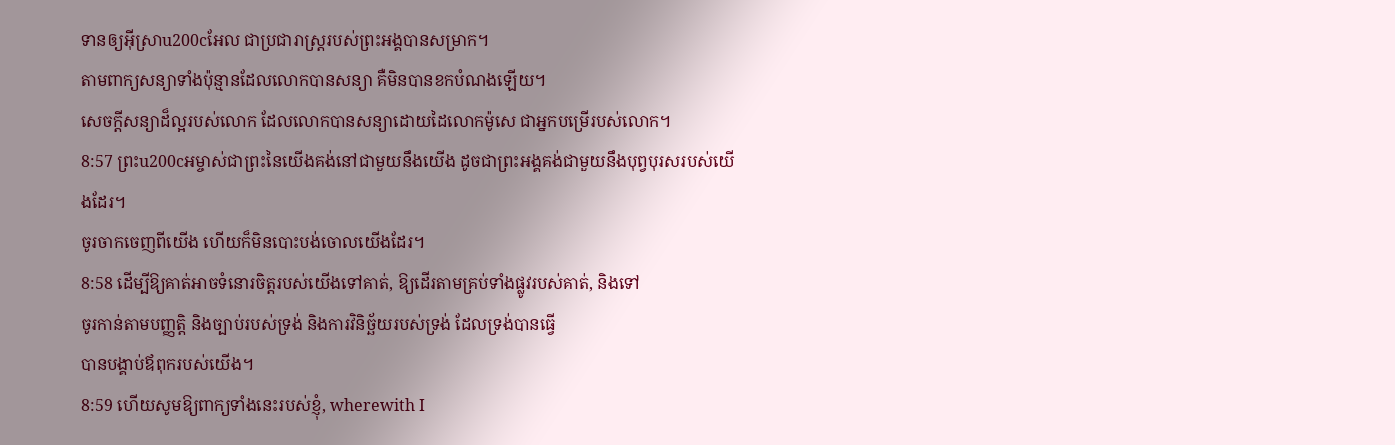ទានឲ្យអ៊ីស្រាu200cអែល ជាប្រជារាស្ត្ររបស់ព្រះអង្គបានសម្រាក។
តាមពាក្យសន្យាទាំងប៉ុន្មានដែលលោកបានសន្យា គឺមិនបានខកបំណងឡើយ។
សេចក្ដីសន្យាដ៏ល្អរបស់លោក ដែលលោកបានសន្យាដោយដៃលោកម៉ូសេ ជាអ្នកបម្រើរបស់លោក។
8:57 ព្រះu200cអម្ចាស់ជាព្រះនៃយើងគង់នៅជាមួយនឹងយើង ដូចជាព្រះអង្គគង់ជាមួយនឹងបុព្វបុរសរបស់យើងដែរ។
ចូរចាកចេញពីយើង ហើយក៏មិនបោះបង់ចោលយើងដែរ។
8:58 ដើម្បីឱ្យគាត់អាចទំនោរចិត្តរបស់យើងទៅគាត់, ឱ្យដើរតាមគ្រប់ទាំងផ្លូវរបស់គាត់, និងទៅ
ចូរកាន់តាមបញ្ញត្តិ និងច្បាប់របស់ទ្រង់ និងការវិនិច្ឆ័យរបស់ទ្រង់ ដែលទ្រង់បានធ្វើ
បានបង្គាប់ឪពុករបស់យើង។
8:59 ហើយសូមឱ្យពាក្យទាំងនេះរបស់ខ្ញុំ, wherewith I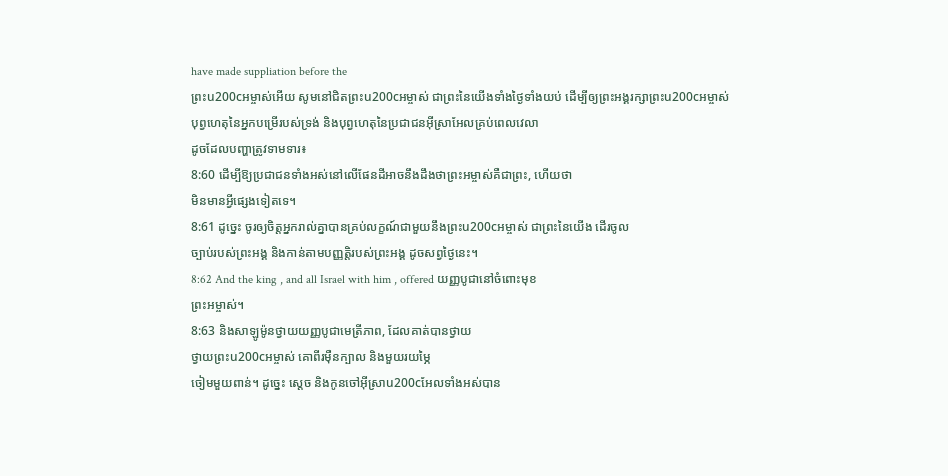have made suppliation before the
ព្រះu200cអម្ចាស់អើយ សូមនៅជិតព្រះu200cអម្ចាស់ ជាព្រះនៃយើងទាំងថ្ងៃទាំងយប់ ដើម្បីឲ្យព្រះអង្គរក្សាព្រះu200cអម្ចាស់
បុព្វហេតុនៃអ្នកបម្រើរបស់ទ្រង់ និងបុព្វហេតុនៃប្រជាជនអ៊ីស្រាអែលគ្រប់ពេលវេលា
ដូចដែលបញ្ហាត្រូវទាមទារ៖
8:60 ដើម្បីឱ្យប្រជាជនទាំងអស់នៅលើផែនដីអាចនឹងដឹងថាព្រះអម្ចាស់គឺជាព្រះ, ហើយថា
មិនមានអ្វីផ្សេងទៀតទេ។
8:61 ដូច្នេះ ចូរឲ្យចិត្តអ្នករាល់គ្នាបានគ្រប់លក្ខណ៍ជាមួយនឹងព្រះu200cអម្ចាស់ ជាព្រះនៃយើង ដើរចូល
ច្បាប់របស់ព្រះអង្គ និងកាន់តាមបញ្ញត្តិរបស់ព្រះអង្គ ដូចសព្វថ្ងៃនេះ។
8:62 And the king , and all Israel with him , offered យញ្ញបូជានៅចំពោះមុខ
ព្រះអម្ចាស់។
8:63 និងសាឡូម៉ូនថ្វាយយញ្ញបូជាមេត្រីភាព, ដែលគាត់បានថ្វាយ
ថ្វាយព្រះu200cអម្ចាស់ គោពីរម៉ឺនក្បាល និងមួយរយម្ភៃ
ចៀមមួយពាន់។ ដូច្នេះ ស្តេច និងកូនចៅអ៊ីស្រាu200cអែលទាំងអស់បាន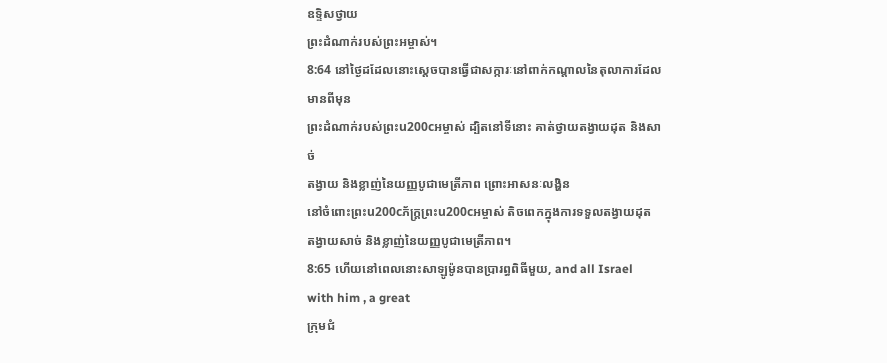ឧទ្ទិសថ្វាយ
ព្រះដំណាក់របស់ព្រះអម្ចាស់។
8:64 នៅថ្ងៃដដែលនោះស្ដេចបានធ្វើជាសក្ការៈនៅពាក់កណ្តាលនៃតុលាការដែលមានពីមុន
ព្រះដំណាក់របស់ព្រះu200cអម្ចាស់ ដ្បិតនៅទីនោះ គាត់ថ្វាយតង្វាយដុត និងសាច់
តង្វាយ និងខ្លាញ់នៃយញ្ញបូជាមេត្រីភាព ព្រោះអាសនៈលង្ហិន
នៅចំពោះព្រះu200cភ័ក្ត្រព្រះu200cអម្ចាស់ តិចពេកក្នុងការទទួលតង្វាយដុត
តង្វាយសាច់ និងខ្លាញ់នៃយញ្ញបូជាមេត្រីភាព។
8:65 ហើយនៅពេលនោះសាឡូម៉ូនបានប្រារព្ធពិធីមួយ, and all Israel with him , a great
ក្រុមជំ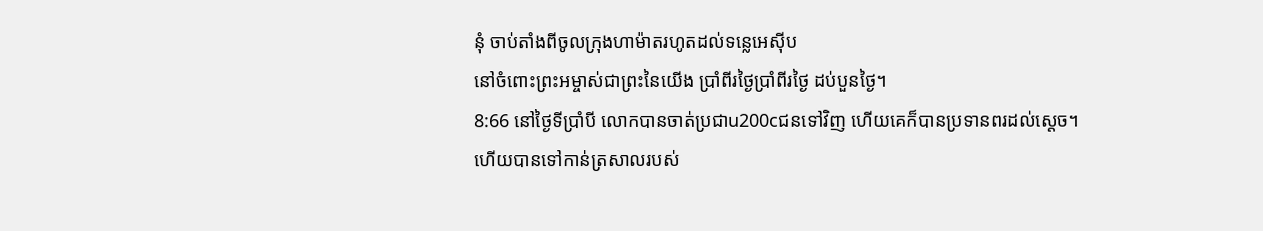នុំ ចាប់តាំងពីចូលក្រុងហាម៉ាតរហូតដល់ទន្លេអេស៊ីប
នៅចំពោះព្រះអម្ចាស់ជាព្រះនៃយើង ប្រាំពីរថ្ងៃប្រាំពីរថ្ងៃ ដប់បួនថ្ងៃ។
8:66 នៅថ្ងៃទីប្រាំបី លោកបានចាត់ប្រជាu200cជនទៅវិញ ហើយគេក៏បានប្រទានពរដល់ស្ដេច។
ហើយបានទៅកាន់ត្រសាលរបស់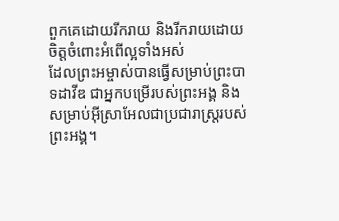ពួកគេដោយរីករាយ និងរីករាយដោយចិត្តចំពោះអំពើល្អទាំងអស់
ដែលព្រះអម្ចាស់បានធ្វើសម្រាប់ព្រះបាទដាវីឌ ជាអ្នកបម្រើរបស់ព្រះអង្គ និងសម្រាប់អ៊ីស្រាអែលជាប្រជារាស្ត្ររបស់ព្រះអង្គ។